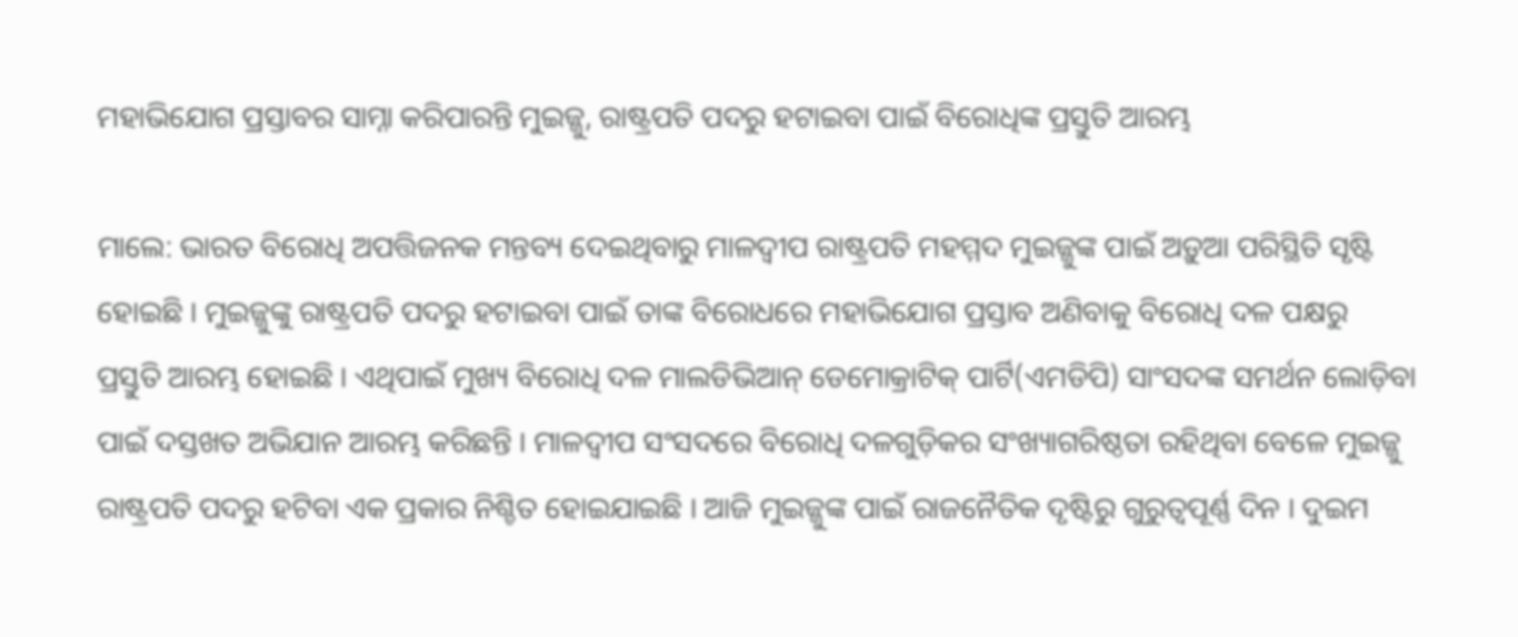ମହାଭିଯୋଗ ପ୍ରସ୍ତାବର ସାମ୍ନା କରିପାରନ୍ତି ମୁଇଜ୍ଜୁ, ରାଷ୍ଟ୍ରପତି ପଦରୁ ହଟାଇବା ପାଇଁ ବିରୋଧିଙ୍କ ପ୍ରସ୍ତୁତି ଆରମ୍ଭ

ମାଲେ: ଭାରତ ବିରୋଧି ଅପତ୍ତିଜନକ ମନ୍ତବ୍ୟ ଦେଇଥିବାରୁ ମାଳଦ୍ୱୀପ ରାଷ୍ଟ୍ରପତି ମହମ୍ମଦ ମୁଇଜ୍ଜୁଙ୍କ ପାଇଁ ଅଡ଼ୁଆ ପରିସ୍ଥିତି ସୃଷ୍ଟି ହୋଇଛି । ମୁଇଜ୍ଜୁଙ୍କୁ ରାଷ୍ଟ୍ରପତି ପଦରୁ ହଟାଇବା ପାଇଁ ତାଙ୍କ ବିରୋଧରେ ମହାଭିଯୋଗ ପ୍ରସ୍ତାବ ଅଣିବାକୁ ବିରୋଧି ଦଳ ପକ୍ଷରୁ ପ୍ରସ୍ତୁତି ଆରମ୍ଭ ହୋଇଛି । ଏଥିପାଇଁ ମୁଖ୍ୟ ବିରୋଧି ଦଳ ମାଲଡିଭିଆନ୍ ଡେମୋକ୍ରାଟିକ୍ ପାର୍ଟି(ଏମଡିପି) ସାଂସଦଙ୍କ ସମର୍ଥନ ଲୋଡ଼ିବା ପାଇଁ ଦସ୍ତଖତ ଅଭିଯାନ ଆରମ୍ଭ କରିଛନ୍ତି । ମାଳଦ୍ୱୀପ ସଂସଦରେ ବିରୋଧି ଦଳଗୁଡ଼ିକର ସଂଖ୍ୟାଗରିଷ୍ଠତା ରହିଥିବା ବେଳେ ମୁଇଜ୍ଜୁ ରାଷ୍ଟ୍ରପତି ପଦରୁ ହଟିବା ଏକ ପ୍ରକାର ନିଶ୍ଚିତ ହୋଇଯାଇଛି । ଆଜି ମୁଇଜ୍ଜୁଙ୍କ ପାଇଁ ରାଜନୈତିକ ଦୃଷ୍ଟିରୁ ଗୁରୁତ୍ୱପୂର୍ଣ୍ଣ ଦିନ । ଦୁଇମ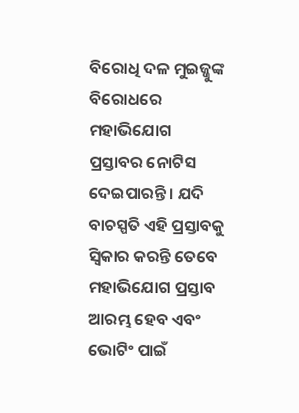ବିରୋଧି ଦଳ ମୁଇଜ୍ଜୁଙ୍କ ବିରୋଧରେ ମହାଭିଯୋଗ ପ୍ରସ୍ତାବର ନୋଟିସ ଦେଇପାରନ୍ତି । ଯଦି ବାଚସ୍ପତି ଏହି ପ୍ରସ୍ତାବକୁ ସ୍ୱିକାର କରନ୍ତି ତେବେ ମହାଭିଯୋଗ ପ୍ରସ୍ତାବ ଆରମ୍ଭ ହେବ ଏବଂ ଭୋଟିଂ ପାଇଁ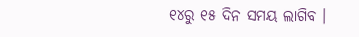୧୪ରୁ ୧୫ ଦିନ ସମୟ ଲାଗିବ ।